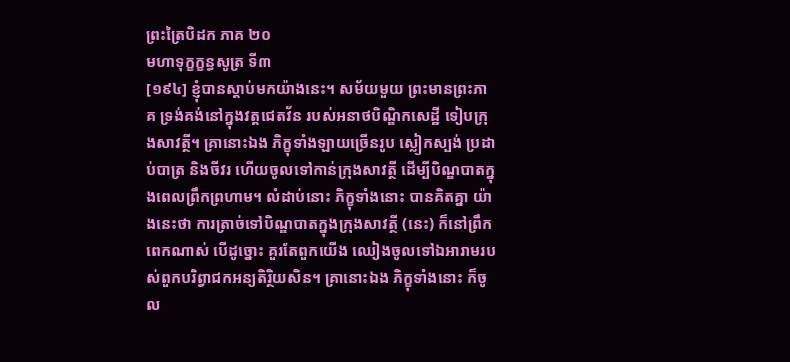ព្រះត្រៃបិដក ភាគ ២០
មហាទុក្ខក្ខន្ធសូត្រ ទី៣
[១៩៤] ខ្ញុំបានស្តាប់មកយ៉ាងនេះ។ សម័យមួយ ព្រះមានព្រះភាគ ទ្រង់គង់នៅក្នុងវត្តជេតវ័ន របស់អនាថបិណ្ឌិកសេដ្ឋី ទៀបក្រុងសាវត្ថី។ គ្រានោះឯង ភិក្ខុទាំងឡាយច្រើនរូប ស្លៀកស្បង់ ប្រដាប់បាត្រ និងចីវរ ហើយចូលទៅកាន់ក្រុងសាវត្ថី ដើម្បីបិណ្ឌបាតក្នុងពេលព្រឹកព្រហាម។ លំដាប់នោះ ភិក្ខុទាំងនោះ បានគិតគ្នា យ៉ាងនេះថា ការត្រាច់ទៅបិណ្ឌបាតក្នុងក្រុងសាវត្ថី (នេះ) ក៏នៅព្រឹកពេកណាស់ បើដូច្នោះ គួរតែពួកយើង ឈៀងចូលទៅឯអារាមរបស់ពួកបរិព្វាជកអន្យតិរ្ថិយសិន។ គ្រានោះឯង ភិក្ខុទាំងនោះ ក៏ចូល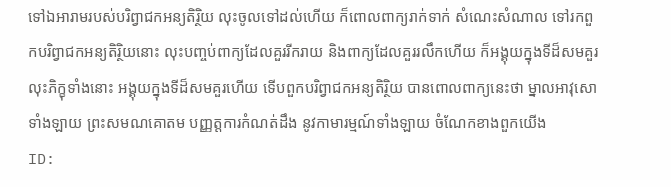ទៅឯអារាមរបស់បរិព្វាជកអន្យតិរ្ថិយ លុះចូលទៅដល់ហើយ ក៏ពោលពាក្យរាក់ទាក់ សំណេះសំណាល ទៅរកពួកបរិព្វាជកអន្យតិរ្ថិយនោះ លុះបញ្ចប់ពាក្យដែលគួររីករាយ និងពាក្យដែលគួររលឹកហើយ ក៏អង្គុយក្នុងទីដ៏សមគួរ លុះភិក្ខុទាំងនោះ អង្គុយក្នុងទីដ៏សមគួរហើយ ទើបពួកបរិព្វាជកអន្យតិរ្ថិយ បានពោលពាក្យនេះថា ម្នាលអាវុសោទាំងឡាយ ព្រះសមណគោតម បញ្ញត្តការកំណត់ដឹង នូវកាមារម្មណ៍ទាំងឡាយ ចំណែកខាងពួកយើង
ID: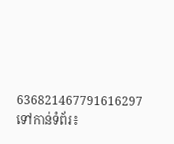636821467791616297
ទៅកាន់ទំព័រ៖